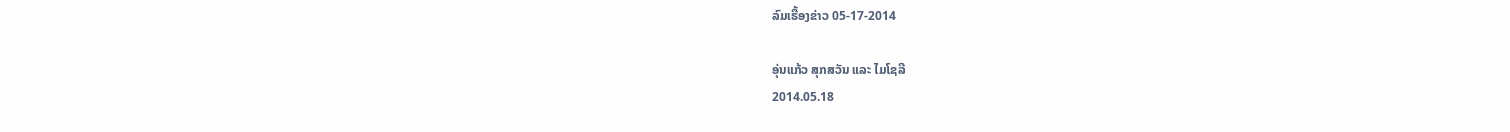ລົມເຣື້ອງຂ່າວ 05-17-2014

ອຸ່ນແກ້ວ ສຸກສວັນ ແລະ ໄມໂຊລີ
2014.05.18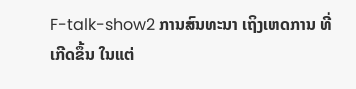F-talk-show2 ການສົນທະນາ ເຖິງເຫດການ ທີ່ເກີດຂຶ້ນ ໃນແຕ່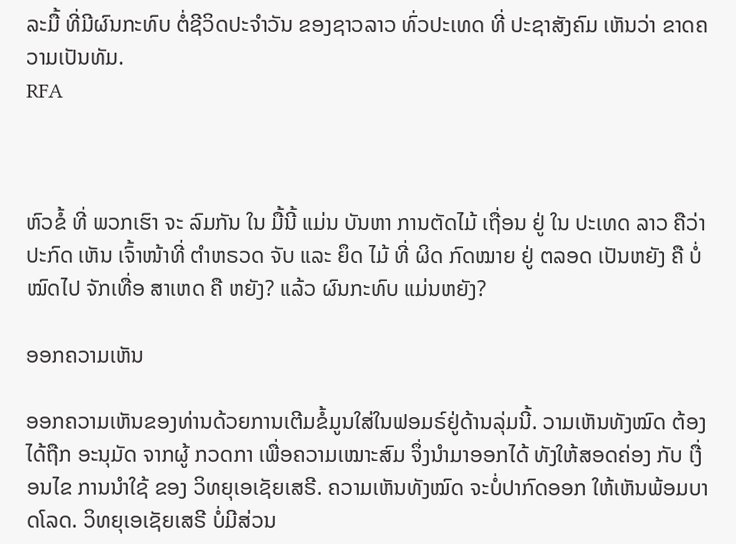ລະມື້ ທີ່ມີຜົນກະທົບ ຕໍ່ຊີວິດປະຈໍາວັນ ຂອງຊາວລາວ ທົ່ວປະເທດ ທີ່ ປະຊາສັງຄົມ ເຫັນວ່າ ຂາດຄວາມເປັນທັມ.
RFA



ຫົວຂໍ້ ທີ່ ພວກເຮົາ ຈະ ລົມກັນ ໃນ ມື້ນີ້ ແມ່ນ ບັນຫາ ການຕັດໄມ້ ເຖື່ອນ ຢູ່ ໃນ ປະເທດ ລາວ ຄືວ່າ ປະກົດ ເຫັນ ເຈົ້າໜ້າທີ່ ຕຳຫຣວດ ຈັບ ແລະ ຍຶດ ໄມ້ ທີ່ ຜິດ ກົດໝາຍ ຢູ່ ຕລອດ ເປັນຫຍັງ ຄື ບໍ່ໝົດໄປ ຈັກເທື່ອ ສາເຫດ ຄື ຫຍັງ? ແລ້ວ ຜົນກະທົບ ແມ່ນຫຍັງ?

ອອກຄວາມເຫັນ

ອອກຄວາມເຫັນຂອງທ່ານດ້ວຍການເຕີມຂໍ້ມູນໃສ່ໃນຟອມຣ໌ຢູ່ດ້ານລຸ່ມນີ້. ວາມເຫັນທັງໝົດ ຕ້ອງໄດ້ຖືກ ອະນຸມັດ ຈາກຜູ້ ກວດກາ ເພື່ອຄວາມເໝາະສົມ ຈຶ່ງນໍາມາອອກໄດ້ ທັງໃຫ້ສອດຄ່ອງ ກັບ ເງື່ອນໄຂ ການນຳໃຊ້ ຂອງ ວິທຍຸເອເຊັຍເສຣີ. ຄວາມເຫັນທັງໝົດ ຈະບໍ່ປາກົດອອກ ໃຫ້ເຫັນພ້ອມບາດໂລດ. ວິທຍຸເອເຊັຍເສຣີ ບໍ່ມີສ່ວນ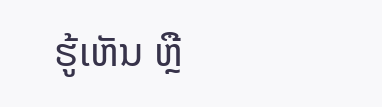ຮູ້ເຫັນ ຫຼື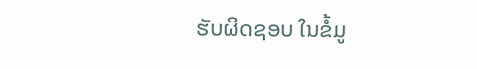ຮັບຜິດຊອບ ໃນຂໍ້ມູ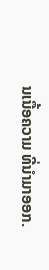ນເນື້ອຄວາມ ທີ່ນໍາມາອອກ.